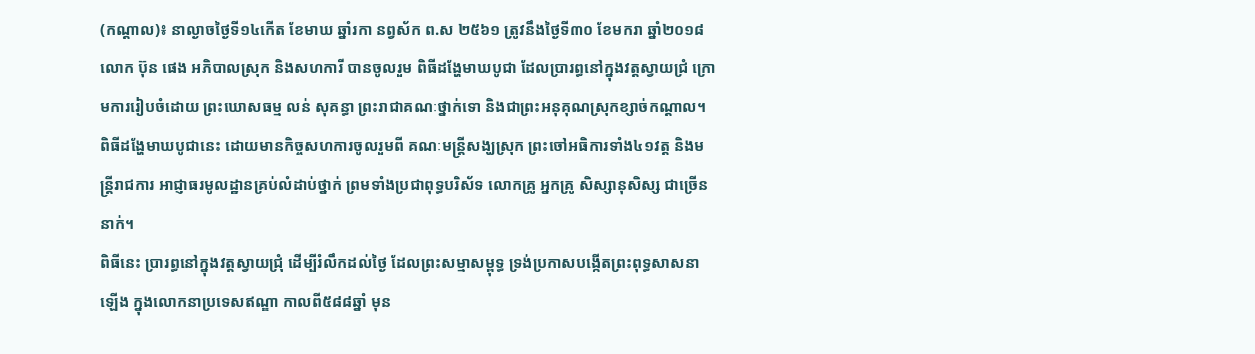(កណ្តាល)៖ នាល្ងាចថ្ងៃទី១៤កើត ខែមាឃ ឆ្នាំរកា នព្វស័ក ព.ស ២៥៦១ ត្រូវនឹងថ្ងៃទី៣០ ខែមករា ឆ្នាំ២០១៨ លោក ប៊ុន ផេង អភិបាលស្រុក និងសហការី បានចូលរួម ពិធីដង្ហែមាឃបូជា ដែលប្រារព្ធនៅក្នុងវត្តស្វាយជ្រំ ក្រោមការរៀបចំដោយ ព្រះឃោសធម្ម លន់ សុគន្ធា ព្រះរាជាគណៈថ្នាក់ទោ និងជាព្រះអនុគុណស្រុកខ្សាច់កណ្តាល។
ពិធីដង្ហែមាឃបូជានេះ ដោយមានកិច្ចសហការចូលរួមពី គណៈមន្ត្រីសង្ឃស្រុក ព្រះចៅអធិការទាំង៤១វត្ត និងមន្ត្រីរាជការ អាជ្ញាធរមូលដ្ឋានគ្រប់លំដាប់ថ្នាក់ ព្រមទាំងប្រជាពុទ្ធបរិស័ទ លោកគ្រូ អ្នកគ្រូ សិស្សានុសិស្ស ជាច្រើននាក់។
ពិធីនេះ ប្រារព្ធនៅក្នុងវត្តស្វាយជ្រុំ ដើម្បីរំលឹកដល់ថៃ្ង ដែលព្រះសម្មាសម្ពុទ្ធ ទ្រង់ប្រកាសបង្កើតព្រះពុទ្ធសាសនាឡើង ក្នុងលោកនាប្រទេសឥណ្ឌា កាលពី៥៨៨ឆ្នាំ មុន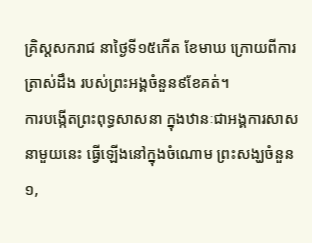គ្រិស្តសករាជ នាថៃ្ងទី១៥កើត ខែមាឃ ក្រោយពីការត្រាស់ដឹង របស់ព្រះអង្គចំនួន៩ខែគត់។
ការបង្កើតព្រះពុទ្ធសាសនា ក្នុងឋានៈជាអង្គការសាសនាមួយនេះ ធ្វើឡើងនៅក្នុងចំណោម ព្រះសង្ឃចំនួន១,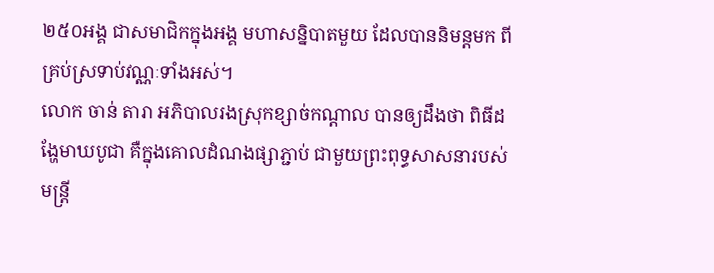២៥០អង្គ ជាសមាជិកក្នុងអង្គ មហាសន្និបាតមួយ ដែលបាននិមន្តមក ពីគ្រប់ស្រទាប់វណ្ណៈទាំងអស់។
លោក ចាន់ តារា អភិបាលរងស្រុកខ្សាច់កណ្តាល បានឲ្យដឹងថា ពិធីដង្ហែមាឃបូជា គឺក្នុងគោលដំណងផ្សាភ្ជាប់ ជាមួយព្រះពុទ្ធសាសនារបស់មន្ត្រី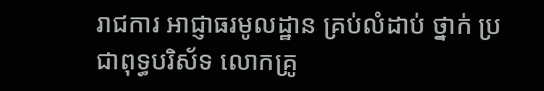រាជការ អាជ្ញាធរមូលដ្ឋាន គ្រប់លំដាប់ ថ្នាក់ ប្រជាពុទ្ធបរិស័ទ លោកគ្រូ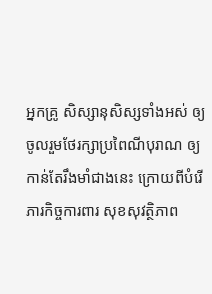អ្នកគ្រូ សិស្សានុសិស្សទាំងអស់ ឲ្យចូលរួមថែរក្សាប្រពៃណីបុរាណ ឲ្យកាន់តែរឹងមាំជាងនេះ ក្រោយពីបំរើភារកិច្ចការពារ សុខសុវត្ថិភាព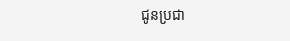ជូនប្រជា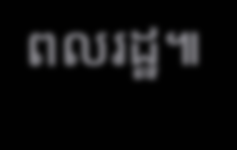ពលរដ្ឋ៕